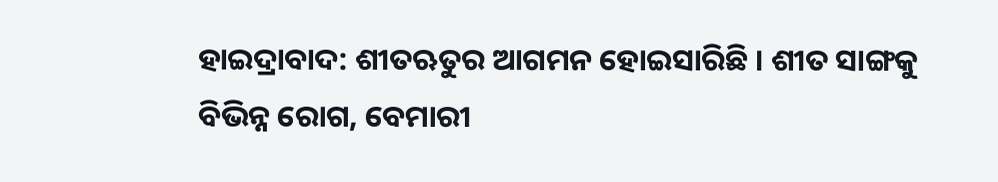ହାଇଦ୍ରାବାଦ: ଶୀତଋତୁର ଆଗମନ ହୋଇସାରିଛି । ଶୀତ ସାଙ୍ଗକୁ ବିଭିନ୍ନ ରୋଗ, ବେମାରୀ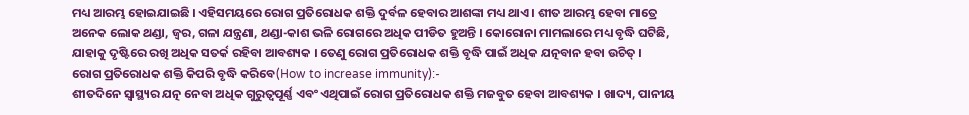ମଧ୍ୟ ଆରମ୍ଭ ହୋଇଯାଇଛି । ଏହିସମୟରେ ରୋଗ ପ୍ରତିରୋଧକ ଶକ୍ତି ଦୁର୍ବଳ ହେବାର ଆଶଙ୍କା ମଧ୍ୟ ଥାଏ । ଶୀତ ଆରମ୍ଭ ହେବା ମାତ୍ରେ ଅନେକ ଲୋକ ଥଣ୍ଡା, ଜ୍ୱର, ଗଳା ଯନ୍ତ୍ରଣା, ଥଣ୍ଡା-କାଶ ଭଳି ରୋଗରେ ଅଧିକ ପୀଡିତ ହୁଅନ୍ତି । କୋରୋନା ମାମଲାରେ ମଧ୍ୟ ବୃଦ୍ଧି ଘଟିଛି, ଯାହାକୁ ଦୃଷ୍ଟିରେ ରଖି ଅଧିକ ସତର୍କ ରହିବା ଆବଶ୍ୟକ । ତେଣୁ ରୋଗ ପ୍ରତିରୋଧକ ଶକ୍ତି ବୃଦ୍ଧି ପାଇଁ ଅଧିକ ଯତ୍ନବାନ ହବା ଉଚିତ୍ ।
ରୋଗ ପ୍ରତିରୋଧକ ଶକ୍ତି କିପରି ବୃଦ୍ଧି କରିବେ(How to increase immunity):-
ଶୀତଦିନେ ସ୍ୱାସ୍ଥ୍ୟର ଯତ୍ନ ନେବା ଅଧିକ ଗୁରୁତ୍ୱପୂର୍ଣ୍ଣ ଏବଂ ଏଥିପାଇଁ ରୋଗ ପ୍ରତିରୋଧକ ଶକ୍ତି ମଜବୁତ ହେବା ଆବଶ୍ୟକ । ଖାଦ୍ୟ, ପାନୀୟ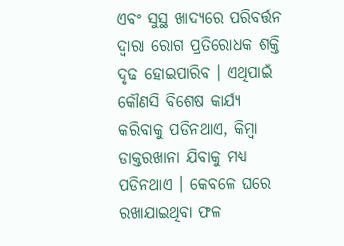ଏବଂ ସୁସ୍ଥ ଖାଦ୍ୟରେ ପରିବର୍ତ୍ତନ ଦ୍ୱାରା ରୋଗ ପ୍ରତିରୋଧକ ଶକ୍ତି ଦୃଢ ହୋଇପାରିବ । ଏଥିପାଇଁ କୌଣସି ବିଶେଷ କାର୍ଯ୍ୟ କରିବାକୁ ପଡିନଥାଏ, କିମ୍ବା ଡାକ୍ତରଖାନା ଯିବାକୁ ମଧ୍ୟ ପଡିନଥାଏ । କେବଳେ ଘରେ ରଖାଯାଇଥିବା ଫଳ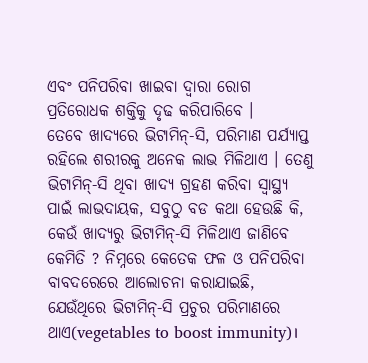ଏବଂ ପନିପରିବା ଖାଇବା ଦ୍ବାରା ରୋଗ ପ୍ରତିରୋଧକ ଶକ୍ତିକୁ ଦୃଢ କରିପାରିବେ ।
ତେବେ ଖାଦ୍ୟରେ ଭିଟାମିନ୍-ସି, ପରିମାଣ ପର୍ଯ୍ୟାପ୍ତ ରହିଲେ ଶରୀରକୁ ଅନେକ ଲାଭ ମିଳିଥାଏ । ତେଣୁ ଭିଟାମିନ୍-ସି ଥିବା ଖାଦ୍ୟ ଗ୍ରହଣ କରିବା ସ୍ବାସ୍ଥ୍ୟ ପାଇଁ ଲାଭଦାୟକ, ସବୁଠୁ ବଡ କଥା ହେଉଛି କି, କେଉଁ ଖାଦ୍ୟରୁ ଭିଟାମିନ୍-ସି ମିଳିଥାଏ ଜାଣିବେ କେମିତି ? ନିମ୍ନରେ କେତେକ ଫଳ ଓ ପନିପରିବା ବାବଦରେରେ ଆଲୋଚନା କରାଯାଇଛି, ଯେଉଁଥିରେ ଭିଟାମିନ୍-ସି ପ୍ରଚୁର ପରିମାଣରେ ଥାଏ(vegetables to boost immunity)।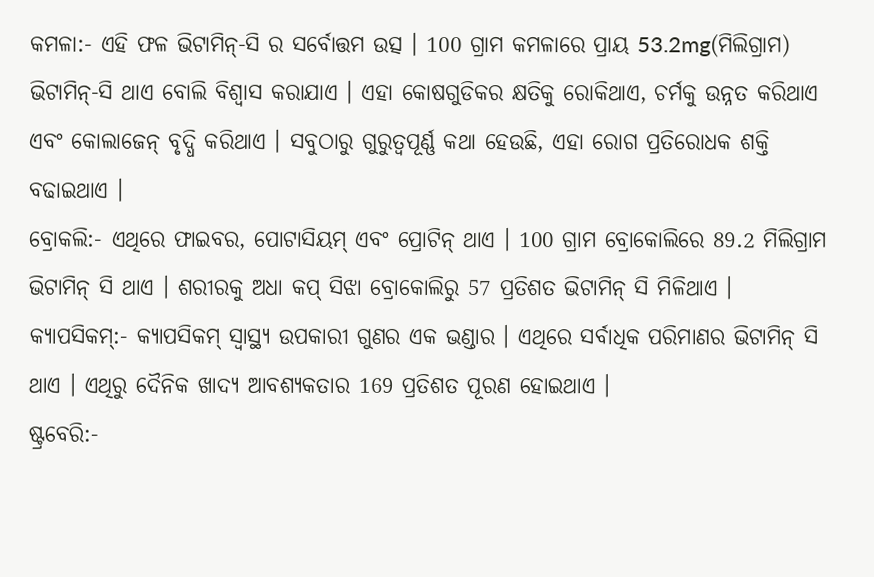କମଳା:- ଏହି ଫଳ ଭିଟାମିନ୍-ସି ର ସର୍ବୋତ୍ତମ ଉତ୍ସ । 100 ଗ୍ରାମ କମଳାରେ ପ୍ରାୟ 53.2mg(ମିଲିଗ୍ରାମ) ଭିଟାମିନ୍-ସି ଥାଏ ବୋଲି ବିଶ୍ୱାସ କରାଯାଏ । ଏହା କୋଷଗୁଡିକର କ୍ଷତିକୁ ରୋକିଥାଏ, ଚର୍ମକୁ ଉନ୍ନତ କରିଥାଏ ଏବଂ କୋଲାଜେନ୍ ବୃଦ୍ଧି କରିଥାଏ । ସବୁଠାରୁ ଗୁରୁତ୍ୱପୂର୍ଣ୍ଣ କଥା ହେଉଛି, ଏହା ରୋଗ ପ୍ରତିରୋଧକ ଶକ୍ତି ବଢାଇଥାଏ ।
ବ୍ରୋକଲି:- ଏଥିରେ ଫାଇବର, ପୋଟାସିୟମ୍ ଏବଂ ପ୍ରୋଟିନ୍ ଥାଏ । 100 ଗ୍ରାମ ବ୍ରୋକୋଲିରେ 89.2 ମିଲିଗ୍ରାମ ଭିଟାମିନ୍ ସି ଥାଏ । ଶରୀରକୁ ଅଧା କପ୍ ସିଝା ବ୍ରୋକୋଲିରୁ 57 ପ୍ରତିଶତ ଭିଟାମିନ୍ ସି ମିଳିଥାଏ ।
କ୍ୟାପସିକମ୍:- କ୍ୟାପସିକମ୍ ସ୍ବାସ୍ଥ୍ଯ ଉପକାରୀ ଗୁଣର ଏକ ଭଣ୍ଡାର । ଏଥିରେ ସର୍ବାଧିକ ପରିମାଣର ଭିଟାମିନ୍ ସି ଥାଏ । ଏଥିରୁ ଦୈନିକ ଖାଦ୍ୟ ଆବଶ୍ୟକତାର 169 ପ୍ରତିଶତ ପୂରଣ ହୋଇଥାଏ ।
ଷ୍ଟ୍ରବେରି:-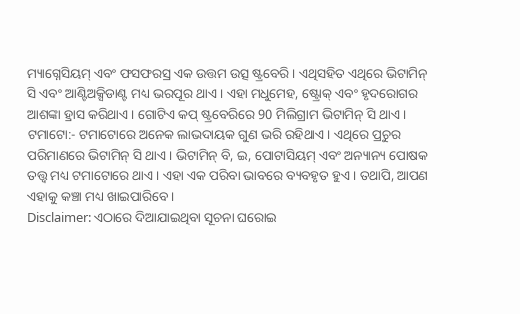ମ୍ୟାଗ୍ନେସିୟମ୍ ଏବଂ ଫସଫରସ୍ର ଏକ ଉତ୍ତମ ଉତ୍ସ ଷ୍ଟ୍ରବେରି । ଏଥିସହିତ ଏଥିରେ ଭିଟାମିନ୍ ସି ଏବଂ ଆଣ୍ଟିଅକ୍ସିଡାଣ୍ଟ ମଧ୍ୟ ଭରପୂର ଥାଏ । ଏହା ମଧୁମେହ, ଷ୍ଟ୍ରୋକ୍ ଏବଂ ହୃଦରୋଗର ଆଶଙ୍କା ହ୍ରାସ କରିଥାଏ । ଗୋଟିଏ କପ୍ ଷ୍ଟ୍ରବେରିରେ 90 ମିଲିଗ୍ରାମ ଭିଟାମିନ୍ ସି ଥାଏ ।
ଟମାଟୋ:- ଟମାଟୋରେ ଅନେକ ଲାଭଦାୟକ ଗୁଣ ଭରି ରହିଥାଏ । ଏଥିରେ ପ୍ରଚୁର ପରିମାଣରେ ଭିଟାମିନ୍ ସି ଥାଏ । ଭିଟାମିନ୍ ବି, ଇ, ପୋଟାସିୟମ୍ ଏବଂ ଅନ୍ୟାନ୍ୟ ପୋଷକ ତତ୍ତ୍ୱ ମଧ୍ୟ ଟମାଟୋରେ ଥାଏ । ଏହା ଏକ ପରିବା ଭାବରେ ବ୍ୟବହୃତ ହୁଏ । ତଥାପି, ଆପଣ ଏହାକୁ କଞ୍ଚା ମଧ୍ୟ ଖାଇପାରିବେ ।
Disclaimer: ଏଠାରେ ଦିଆଯାଇଥିବା ସୂଚନା ଘରୋଇ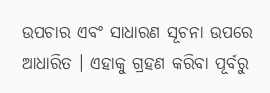ଉପଚାର ଏବଂ ସାଧାରଣ ସୂଚନା ଉପରେ ଆଧାରିତ । ଏହାକୁ ଗ୍ରହଣ କରିବା ପୂର୍ବରୁ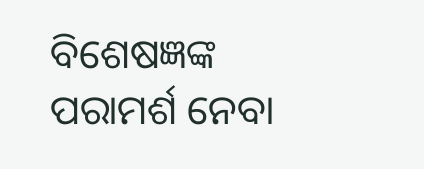ବିଶେଷଜ୍ଞଙ୍କ ପରାମର୍ଶ ନେବା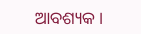ଆବଶ୍ୟକ ।